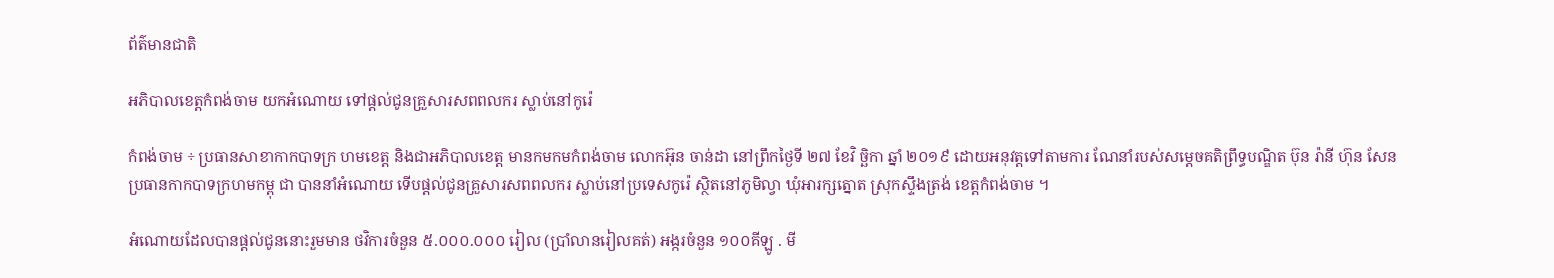ព័ត៌មានជាតិ

អភិបាលខេត្តកំពង់ចាម យកអំណោយ ទៅផ្ដល់ជូនគ្រួសារសពពលករ ស្លាប់នៅកូរ៉េ

កំពង់ចាម ÷ ប្រធានសាខាកាកបាទក្រ ហមខេត្ត និងជាអភិបាលខេត្ត មានកមកមកំពង់ចាម លោកអ៊ុន ចាន់ដា នៅព្រឹកថ្ងៃទី ២៧ ខែវិ ច្ឆិកា ឆ្នាំ ២០១៩ ដោយអនុវត្តទៅតាមការ ណែនាំរបស់សម្ដេចគតិព្រឹទ្ធបណ្ឌិត ប៊ុន រ៉ានី ហ៊ុន សែន ប្រធានកាកបាទក្រហមកម្ពុ ជា បាននាំអំណោយ ទើបផ្ដល់ជូនគ្រួសារសពពលករ ស្លាប់នៅប្រទេសកូរ៉េ ស្ថិតនៅភូមិល្វា ឃុំអារក្សត្នោត ស្រុកស្ទឹងត្រង់ ខេត្តកំពង់ចាម ។

អំណោយដែលបានផ្ដល់ជូននោះរួមមាន ថវិការចំនួន ៥.០០០.០០០ រៀល (ប្រាំលានរៀលគត់) អង្ករចំនួន ១០០គីឡូ . មី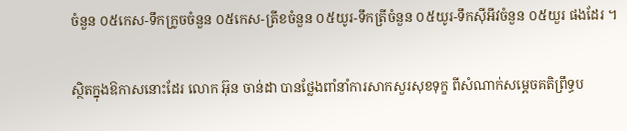ចំនួន ០៥កេស-ទឹកក្រូចចំនួន ០៥កេស-ត្រីខចំនួន ០៥យូរ-ទឹកត្រីចំនួន ០៥យូរ-ទឹកស៊ីអីវចំនួន ០៥យួរ ផងដែរ ។

ស្ថិតក្នុងឱកាសនោះដែរ លោក អ៊ុន ចាន់ដា បានថ្លែងពាំនាំការសាកសួរសុខទុក្ខ ពីសំណាក់សម្ដេចគតិព្រឹទ្ធប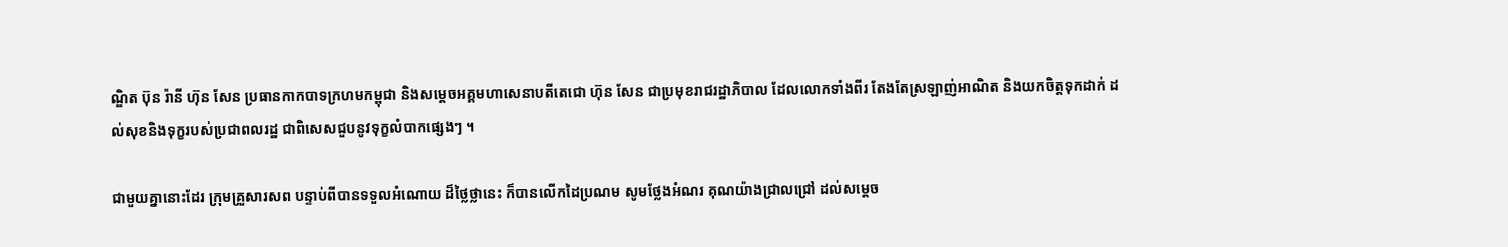ណ្ឌិត ប៊ុន រ៉ានី ហ៊ុន សែន ប្រធានកាកបាទក្រហមកម្ពុជា និងសម្ដេចអគ្គមហាសេនាបតីតេជោ ហ៊ុន សែន ជាប្រមុខរាជរដ្ឋាភិបាល ដែលលោកទាំងពីរ តែងតែស្រឡាញ់អាណិត និងយកចិត្តទុកដាក់ ដល់សុខនិងទុក្ខរបស់ប្រជាពលរដ្ឋ ជាពិសេសជួបនូវទុក្ខលំបាកផ្សេងៗ ។

ជាមួយគ្នានោះដែរ ក្រុមគ្រួសារសព បន្ទាប់ពីបានទទួលអំណោយ ដ៏ថ្លៃថ្លានេះ ក៏បានលើកដៃប្រណម សូមថ្លែងអំណរ គុណយ៉ាងជ្រាលជ្រៅ ដល់សម្ដេច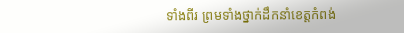ទាំងពីរ ព្រមទាំងថ្នាក់ដឹកនាំខេត្តកំពង់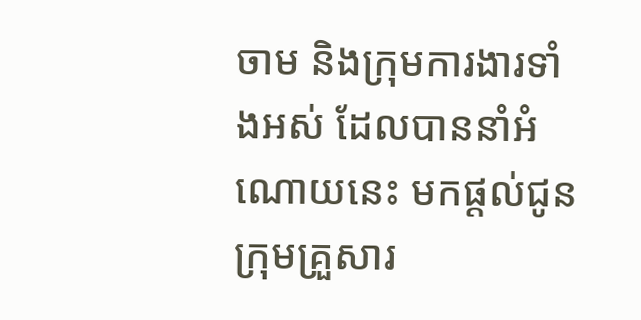ចាម និងក្រុមការងារទាំងអស់ ដែលបាននាំអំណោយនេះ មកផ្តល់ជូនក្រុមគ្រួសារ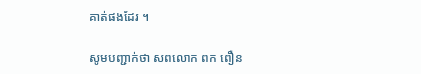គាត់ផងដែរ ។

សូមបញ្ជាក់ថា សពលោក ពក ពឿន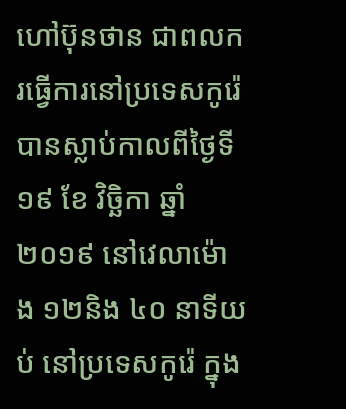ហៅប៊ុនថាន ជាពលករធ្វើការនៅប្រទេសកូរ៉េ បានស្លាប់កាលពីថ្ងៃទី ១៩ ខែ វិច្ឆិកា ឆ្នាំ ២០១៩ នៅវេលាម៉ោង ១២និង ៤០ នាទីយប់ នៅប្រទេសកូរ៉េ ក្នុង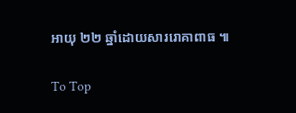អាយុ ២២ ឆ្នាំដោយសាររោគាពាធ ៕

To Top